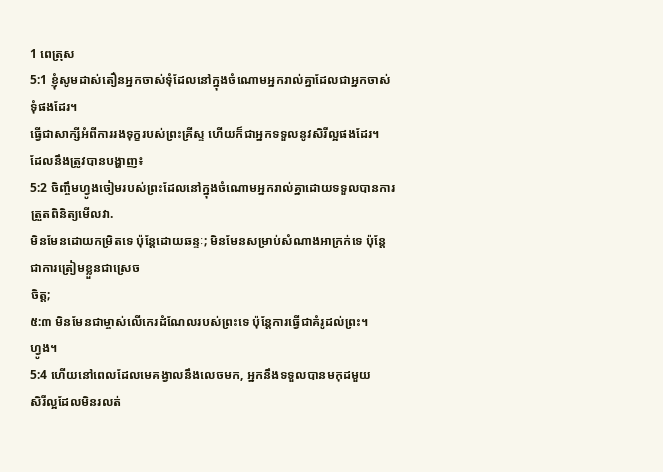1 ពេត្រុស
5:1 ខ្ញុំសូមដាស់តឿនអ្នកចាស់ទុំដែលនៅក្នុងចំណោមអ្នករាល់គ្នាដែលជាអ្នកចាស់ទុំផងដែរ។
ធ្វើជាសាក្សីអំពីការរងទុក្ខរបស់ព្រះគ្រីស្ទ ហើយក៏ជាអ្នកទទួលនូវសិរីល្អផងដែរ។
ដែលនឹងត្រូវបានបង្ហាញ៖
5:2 ចិញ្ចឹមហ្វូងចៀមរបស់ព្រះដែលនៅក្នុងចំណោមអ្នករាល់គ្នាដោយទទួលបានការត្រួតពិនិត្យមើលវា.
មិនមែនដោយកម្រិតទេ ប៉ុន្តែដោយឆន្ទៈ; មិនមែនសម្រាប់សំណាងអាក្រក់ទេ ប៉ុន្តែជាការត្រៀមខ្លួនជាស្រេច
ចិត្ត;
៥:៣ មិនមែនជាម្ចាស់លើកេរដំណែលរបស់ព្រះទេ ប៉ុន្តែការធ្វើជាគំរូដល់ព្រះ។
ហ្វូង។
5:4 ហើយនៅពេលដែលមេគង្វាលនឹងលេចមក, អ្នកនឹងទទួលបានមកុដមួយ
សិរីល្អដែលមិនរលត់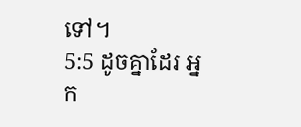ទៅ។
5:5 ដូចគ្នាដែរ អ្នក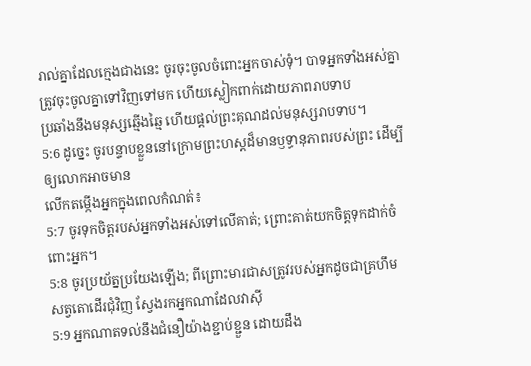រាល់គ្នាដែលក្មេងជាងនេះ ចូរចុះចូលចំពោះអ្នកចាស់ទុំ។ បាទអ្នកទាំងអស់គ្នា
ត្រូវចុះចូលគ្នាទៅវិញទៅមក ហើយស្លៀកពាក់ដោយភាពរាបទាប
ប្រឆាំងនឹងមនុស្សឆ្មើងឆ្មៃ ហើយផ្តល់ព្រះគុណដល់មនុស្សរាបទាប។
5:6 ដូច្នេះ ចូរបន្ទាបខ្លួននៅក្រោមព្រះហស្តដ៏មានឫទ្ធានុភាពរបស់ព្រះ ដើម្បីឲ្យលោកអាចមាន
លើកតម្កើងអ្នកក្នុងពេលកំណត់៖
5:7 ចូរទុកចិត្តរបស់អ្នកទាំងអស់ទៅលើគាត់; ព្រោះគាត់យកចិត្តទុកដាក់ចំពោះអ្នក។
5:8 ចូរប្រយ័ត្នប្រយែងឡើង; ពីព្រោះមារជាសត្រូវរបស់អ្នកដូចជាគ្រហឹម
សត្វតោដើរជុំវិញ ស្វែងរកអ្នកណាដែលវាស៊ី
5:9 អ្នកណាតទល់នឹងជំនឿយ៉ាងខ្ជាប់ខ្ជួន ដោយដឹង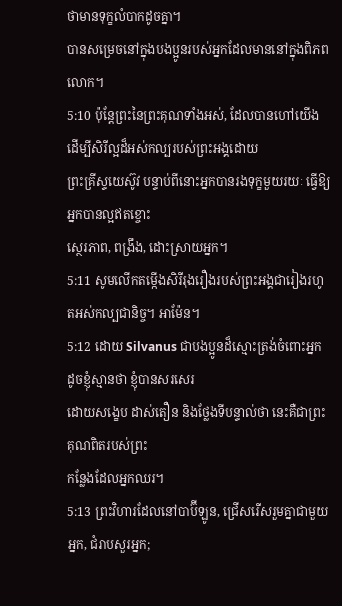ថាមានទុក្ខលំបាកដូចគ្នា។
បានសម្រេចនៅក្នុងបងប្អូនរបស់អ្នកដែលមាននៅក្នុងពិភពលោក។
5:10 ប៉ុន្តែព្រះនៃព្រះគុណទាំងអស់, ដែលបានហៅយើងដើម្បីសិរីល្អដ៏អស់កល្បរបស់ព្រះអង្គដោយ
ព្រះគ្រីស្ទយេស៊ូវ បន្ទាប់ពីនោះអ្នកបានរងទុក្ខមួយរយៈ ធ្វើឱ្យអ្នកបានល្អឥតខ្ចោះ
ស្ថេរភាព, ពង្រឹង, ដោះស្រាយអ្នក។
5:11 សូមលើកតម្កើងសិរីរុងរឿងរបស់ព្រះអង្គជារៀងរហូតអស់កល្បជានិច្ច។ អាម៉ែន។
5:12 ដោយ Silvanus ជាបងប្អូនដ៏ស្មោះត្រង់ចំពោះអ្នក ដូចខ្ញុំស្មានថា ខ្ញុំបានសរសេរ
ដោយសង្ខេប ដាស់តឿន និងថ្លែងទីបន្ទាល់ថា នេះគឺជាព្រះគុណពិតរបស់ព្រះ
កន្លែងដែលអ្នកឈរ។
5:13 ព្រះវិហារដែលនៅបាប៊ីឡូន, ជ្រើសរើសរួមគ្នាជាមួយអ្នក, ជំរាបសួរអ្នក;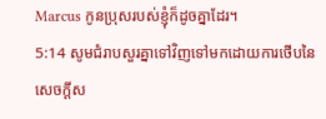Marcus កូនប្រុសរបស់ខ្ញុំក៏ដូចគ្នាដែរ។
5:14 សូមជំរាបសួរគ្នាទៅវិញទៅមកដោយការថើបនៃសេចក្ដីស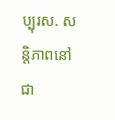ប្បុរស. សន្តិភាពនៅជា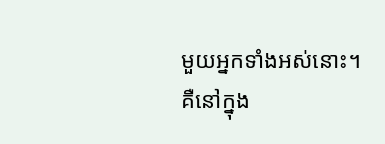មួយអ្នកទាំងអស់នោះ។
គឺនៅក្នុង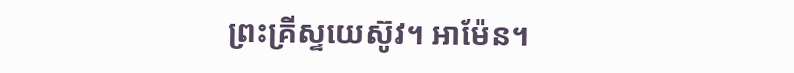ព្រះគ្រីស្ទយេស៊ូវ។ អាម៉ែន។